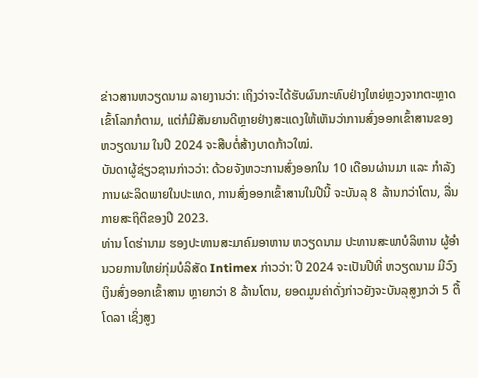ຂ່າວສານຫວຽດນາມ ລາຍງານວ່າ: ເຖິງວ່າຈະໄດ້ຮັບຜົນກະທົບຢ່າງໃຫຍ່ຫຼວງຈາກຕະຫຼາດເຂົ້າໂລກກໍຕາມ, ແຕ່ກໍມີສັນຍານດີຫຼາຍຢ່າງສະແດງໃຫ້ເຫັນວ່າການສົ່ງອອກເຂົ້າສານຂອງ ຫວຽດນາມ ໃນປີ 2024 ຈະສືບຕໍ່ສ້າງບາດກ້າວໃໝ່.
ບັນດາຜູ້ຊ່ຽວຊານກ່າວວ່າ: ດ້ວຍຈັງຫວະການສົ່ງອອກໃນ 10 ເດືອນຜ່ານມາ ແລະ ກຳລັງການຜະລິດພາຍໃນປະເທດ, ການສົ່ງອອກເຂົ້າສານໃນປີນີ້ ຈະບັນລຸ 8 ລ້ານກວ່າໂຕນ, ລື່ນກາຍສະຖິຕິຂອງປີ 2023.
ທ່ານ ໂດຮ່ານາມ ຮອງປະທານສະມາຄົມອາຫານ ຫວຽດນາມ ປະທານສະພາບໍລິຫານ ຜູ້ອຳນວຍການໃຫຍ່ກຸ່ມບໍລິສັດ Intimex ກ່າວວ່າ: ປີ 2024 ຈະເປັນປີທີ່ ຫວຽດນາມ ມີວົງເງິນສົ່ງອອກເຂົ້າສານ ຫຼາຍກວ່າ 8 ລ້ານໂຕນ, ຍອດມູນຄ່າດັ່ງກ່າວຍັງຈະບັນລຸສູງກວ່າ 5 ຕື້ໂດລາ ເຊິ່ງສູງ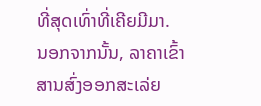ທີ່ສຸດເທົ່າທີ່ເຄີຍມີມາ.
ນອກຈາກນັ້ນ, ລາຄາເຂົ້າສານສົ່ງອອກສະເລ່ຍ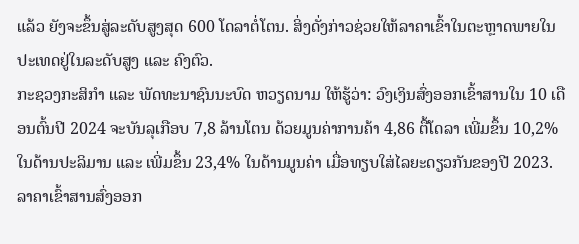ແລ້ວ ຍັງຈະຂຶ້ນສູ່ລະດັບສູງສຸດ 600 ໂດລາຕໍ່ໂຕນ. ສິ່ງດັ່ງກ່າວຊ່ວຍໃຫ້ລາຄາເຂົ້າໃນຕະຫຼາດພາຍໃນປະເທດຢູ່ໃນລະດັບສູງ ແລະ ຄົງຕົວ.
ກະຊວງກະສິກຳ ແລະ ພັດທະນາຊົນນະບົດ ຫວຽດນາມ ໃຫ້ຮູ້ວ່າ: ວົງເງິນສົ່ງອອກເຂົ້າສານໃນ 10 ເດືອນຕົ້ນປີ 2024 ຈະບັນລຸເກືອບ 7,8 ລ້ານໂຕນ ດ້ວຍມູນຄ່າການຄ້າ 4,86 ຕື້ໂດລາ ເພີ່ມຂຶ້ນ 10,2% ໃນດ້ານປະລິມານ ແລະ ເພີ່ມຂຶ້ນ 23,4% ໃນດ້ານມູນຄ່າ ເມື່ອທຽບໃສ່ໄລຍະດຽວກັນຂອງປີ 2023. ລາຄາເຂົ້າສານສົ່ງອອກ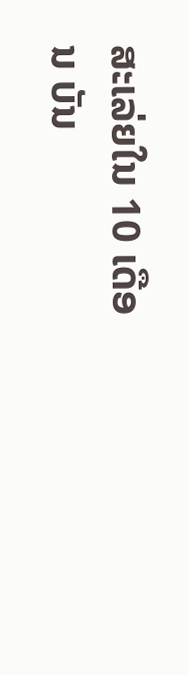ສະເລ່ຍໃນ 10 ເດືອນ ບັນ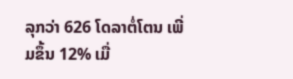ລຸກວ່າ 626 ໂດລາຕໍ່ໂຕນ ເພີ່ມຂຶ້ນ 12% ເມື່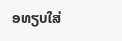ອທຽບໃສ່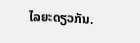ໄລຍະດຽວກັນ.